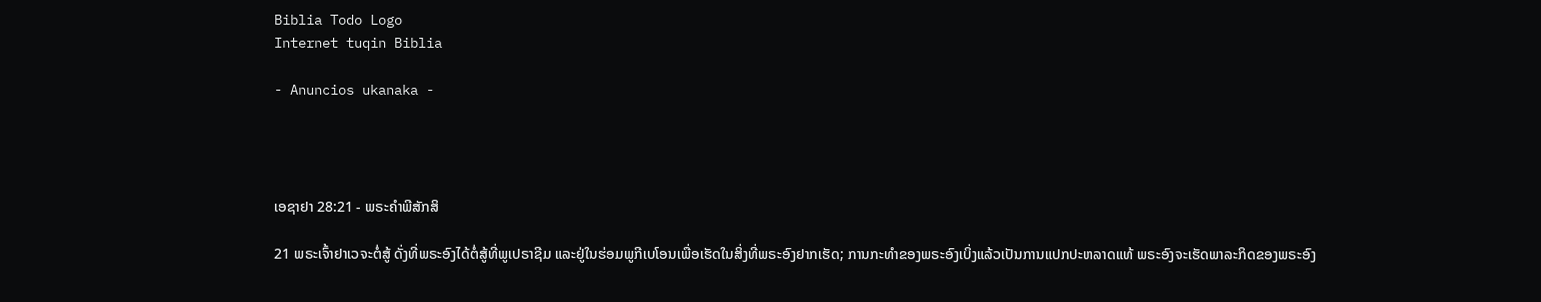Biblia Todo Logo
Internet tuqin Biblia

- Anuncios ukanaka -




ເອຊາຢາ 28:21 - ພຣະຄຳພີສັກສິ

21 ພຣະເຈົ້າຢາເວຈະຕໍ່ສູ້ ດັ່ງທີ່ພຣະອົງໄດ້ຕໍ່ສູ້ທີ່ພູເປຣາຊີມ ແລະຢູ່ໃນຮ່ອມພູກີເບໂອນເພື່ອເຮັດໃນສິ່ງທີ່ພຣະອົງຢາກເຮັດ; ການກະທຳຂອງພຣະອົງເບິ່ງແລ້ວເປັນການແປກປະຫລາດແທ້ ພຣະອົງຈະເຮັດພາລະກິດຂອງພຣະອົງ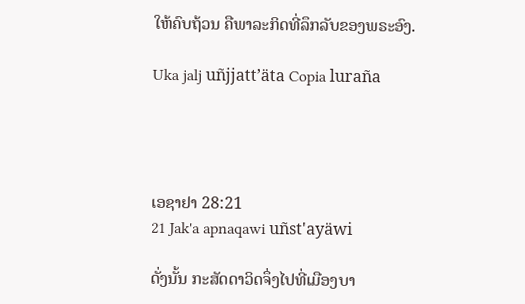ໃຫ້ຄົບຖ້ວນ ຄືພາລະກິດທີ່ລຶກລັບຂອງພຣະອົງ.

Uka jalj uñjjattʼäta Copia luraña




ເອຊາຢາ 28:21
21 Jak'a apnaqawi uñst'ayäwi

ດັ່ງນັ້ນ ກະສັດດາວິດຈຶ່ງໄປທີ່ເມືອງບາ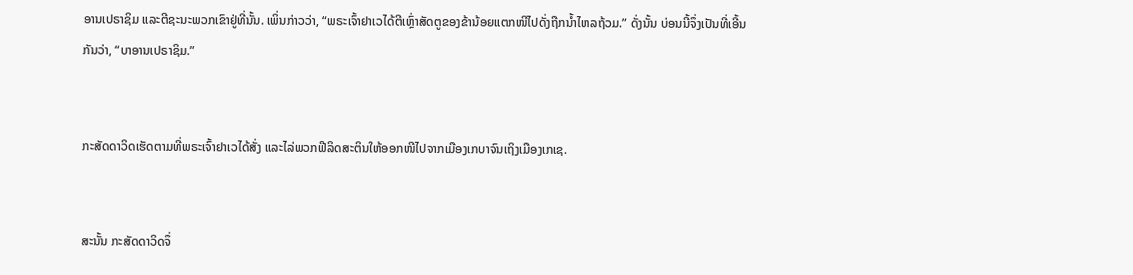ອານເປຣາຊິມ ແລະຕີຊະນະພວກເຂົາຢູ່ທີ່ນັ້ນ. ເພິ່ນກ່າວວ່າ, “ພຣະເຈົ້າຢາເວໄດ້ຕີເຫຼົ່າສັດຕູຂອງຂ້ານ້ອຍແຕກໜີໄປດັ່ງຖືກນໍ້າໄຫລຖ້ວມ.” ດັ່ງນັ້ນ ບ່ອນນີ້ຈຶ່ງເປັນທີ່ເອີ້ນກັນວ່າ, “ບາອານເປຣາຊິມ.”


ກະສັດດາວິດເຮັດຕາມທີ່ພຣະເຈົ້າຢາເວໄດ້ສັ່ງ ແລະໄລ່ພວກຟີລິດສະຕິນໃຫ້ອອກໜີໄປຈາກເມືອງເກບາຈົນເຖິງເມືອງເກເຊ.


ສະນັ້ນ ກະສັດດາວິດຈຶ່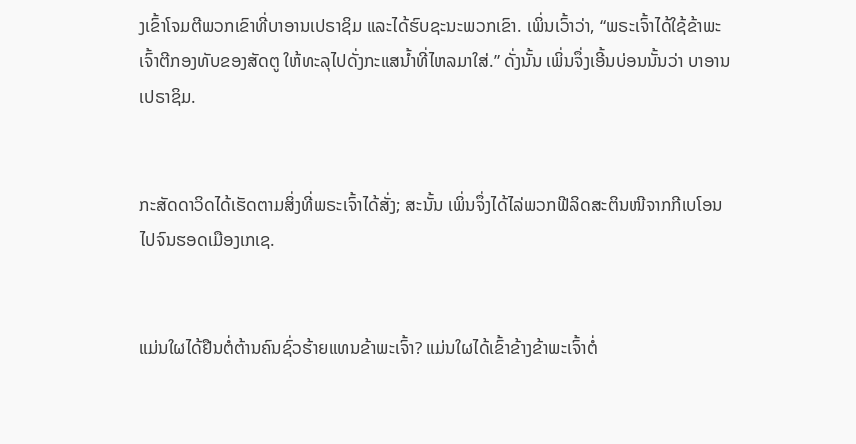ງເຂົ້າໂຈມຕີພວກເຂົາທີ່ບາອານເປຣາຊິມ ແລະໄດ້ຮົບຊະນະພວກເຂົາ. ເພິ່ນເວົ້າວ່າ, “ພຣະເຈົ້າໄດ້ໃຊ້ຂ້າພະເຈົ້າຕີກອງທັບຂອງສັດຕູ ໃຫ້ທະລຸໄປດັ່ງກະແສນໍ້າທີ່ໄຫລມາໃສ່.” ດັ່ງນັ້ນ ເພິ່ນຈຶ່ງເອີ້ນບ່ອນນັ້ນວ່າ ບາອານເປຣາຊິມ.


ກະສັດດາວິດໄດ້ເຮັດຕາມສິ່ງທີ່ພຣະເຈົ້າໄດ້ສັ່ງ; ສະນັ້ນ ເພິ່ນຈຶ່ງໄດ້ໄລ່ພວກຟີລິດສະຕິນໜີຈາກກີເບໂອນໄປຈົນຮອດເມືອງເກເຊ.


ແມ່ນໃຜໄດ້ຢືນຕໍ່ຕ້ານຄົນຊົ່ວຮ້າຍແທນຂ້າພະເຈົ້າ? ແມ່ນໃຜໄດ້ເຂົ້າຂ້າງຂ້າພະເຈົ້າຕໍ່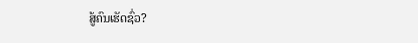ສູ້ຄົນເຮັດຊົ່ວ?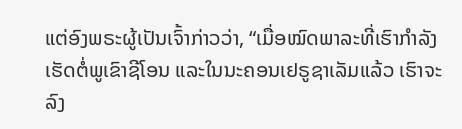ແຕ່ອົງພຣະຜູ້ເປັນເຈົ້າກ່າວວ່າ, “ເມື່ອໝົດພາລະທີ່ເຮົາກຳລັງເຮັດຕໍ່ພູເຂົາຊີໂອນ ແລະໃນນະຄອນເຢຣູຊາເລັມແລ້ວ ເຮົາຈະລົງ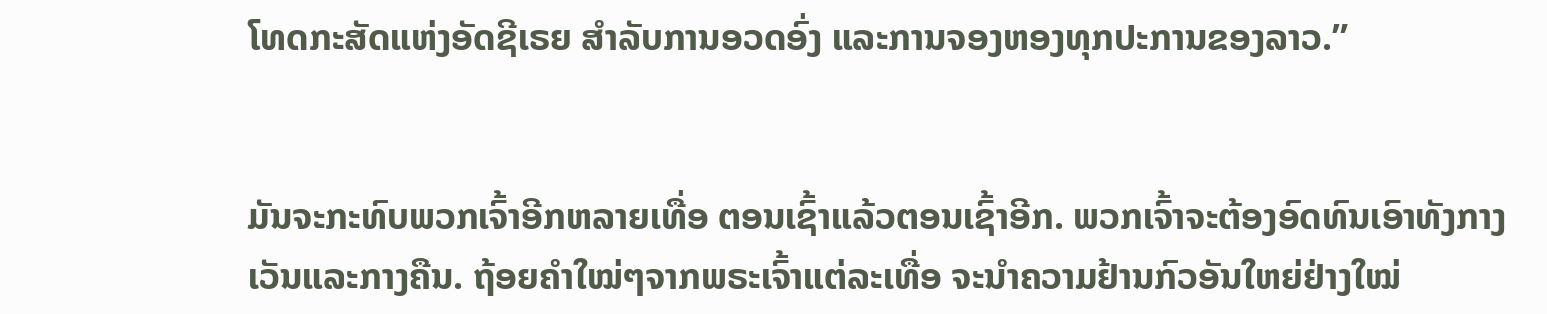ໂທດກະສັດແຫ່ງອັດຊີເຣຍ ສຳລັບການອວດອົ່ງ ແລະການຈອງຫອງທຸກປະການຂອງລາວ.”


ມັນຈະກະທົບພວກເຈົ້າອີກຫລາຍເທື່ອ ຕອນເຊົ້າແລ້ວຕອນເຊົ້າອີກ. ພວກເຈົ້າຈະຕ້ອງອົດທົນເອົາທັງກາງເວັນແລະກາງຄືນ. ຖ້ອຍຄຳໃໝ່ໆຈາກພຣະເຈົ້າແຕ່ລະເທື່ອ ຈະນຳຄວາມຢ້ານກົວອັນໃຫຍ່ຢ່າງໃໝ່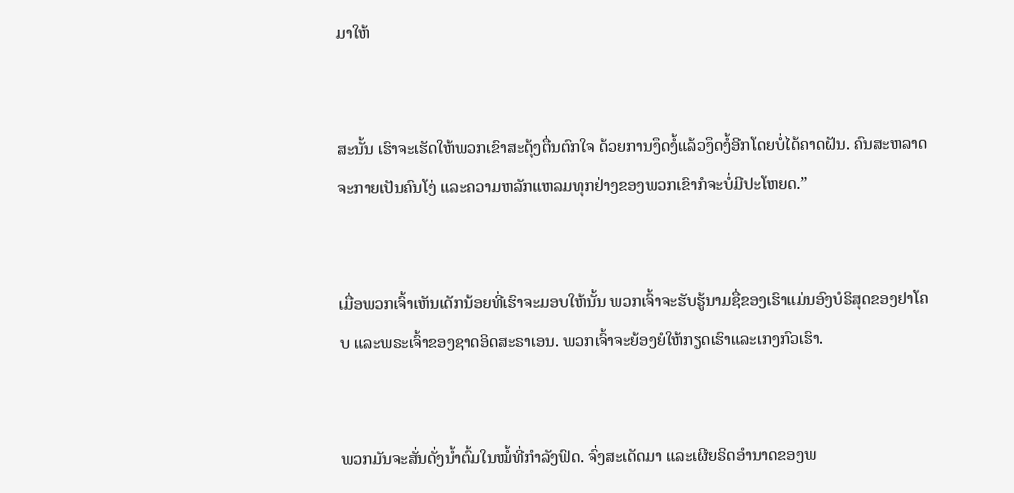ມາໃຫ້


ສະນັ້ນ ເຮົາຈະເຮັດໃຫ້ພວກເຂົາສະດຸ້ງຕື່ນຕົກໃຈ ດ້ວຍການງຶດງໍ້ແລ້ວງຶດງໍ້ອີກໂດຍບໍ່ໄດ້ຄາດຝັນ. ຄົນສະຫລາດຈະກາຍເປັນຄົນໂງ່ ແລະຄວາມຫລັກແຫລມທຸກຢ່າງຂອງພວກເຂົາກໍຈະບໍ່ມີປະໂຫຍດ.”


ເມື່ອພວກເຈົ້າເຫັນເດັກນ້ອຍທີ່ເຮົາຈະມອບໃຫ້ນັ້ນ ພວກເຈົ້າຈະຮັບຮູ້ນາມຊື່ຂອງເຮົາແມ່ນອົງບໍຣິສຸດຂອງຢາໂຄບ ແລະພຣະເຈົ້າຂອງຊາດອິດສະຣາເອນ. ພວກເຈົ້າຈະຍ້ອງຍໍໃຫ້ກຽດເຮົາແລະເກງກົວເຮົາ.


ພວກມັນຈະສັ່ນດັ່ງນໍ້າຕົ້ມໃນໝໍ້ທີ່ກຳລັງຟົດ. ຈົ່ງສະເດັດມາ ແລະເຜີຍຣິດອຳນາດຂອງພ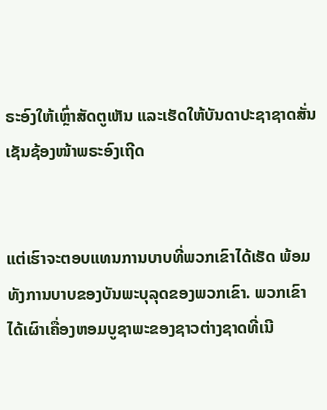ຣະອົງໃຫ້ເຫຼົ່າສັດຕູເຫັນ ແລະເຮັດໃຫ້ບັນດາປະຊາຊາດສັ່ນເຊັນຊ້ອງໜ້າພຣະອົງເຖີດ


ແຕ່ເຮົາຈະຕອບແທນການບາບທີ່ພວກເຂົາໄດ້ເຮັດ ພ້ອມທັງການບາບຂອງບັນພະບຸລຸດຂອງພວກເຂົາ. ພວກເຂົາໄດ້ເຜົາເຄື່ອງຫອມບູຊາພະຂອງຊາວຕ່າງຊາດທີ່ເນີ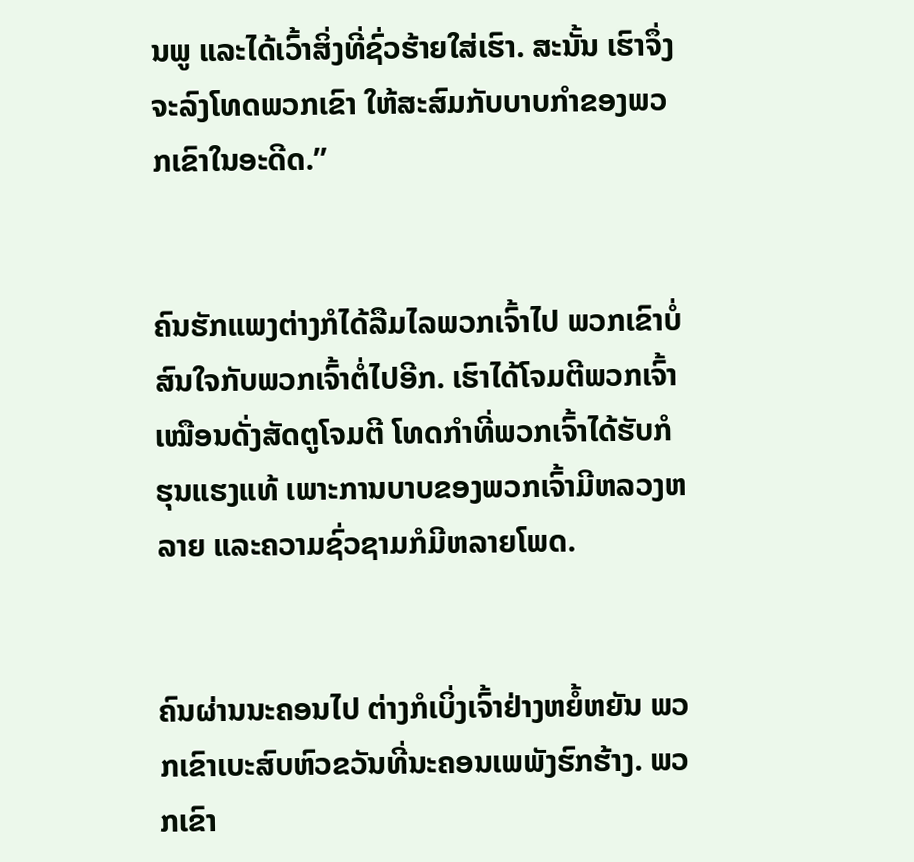ນພູ ແລະໄດ້ເວົ້າສິ່ງທີ່ຊົ່ວຮ້າຍໃສ່ເຮົາ. ສະນັ້ນ ເຮົາຈຶ່ງຈະລົງໂທດພວກເຂົາ ໃຫ້ສະສົມກັບບາບກຳຂອງພວກເຂົາໃນອະດີດ.”


ຄົນຮັກແພງຕ່າງກໍໄດ້ລືມໄລພວກເຈົ້າໄປ ພວກເຂົາບໍ່ສົນໃຈກັບພວກເຈົ້າຕໍ່ໄປອີກ. ເຮົາໄດ້ໂຈມຕີພວກເຈົ້າເໝືອນດັ່ງສັດຕູໂຈມຕີ ໂທດກຳທີ່ພວກເຈົ້າໄດ້ຮັບກໍຮຸນແຮງແທ້ ເພາະການບາບຂອງພວກເຈົ້າມີຫລວງຫລາຍ ແລະຄວາມຊົ່ວຊາມກໍມີຫລາຍໂພດ.


ຄົນຜ່ານນະຄອນໄປ ຕ່າງກໍເບິ່ງເຈົ້າຢ່າງຫຍໍ້ຫຍັນ ພວກເຂົາເບະສົບຫົວຂວັນທີ່ນະຄອນເພພັງຮົກຮ້າງ. ພວກເຂົາ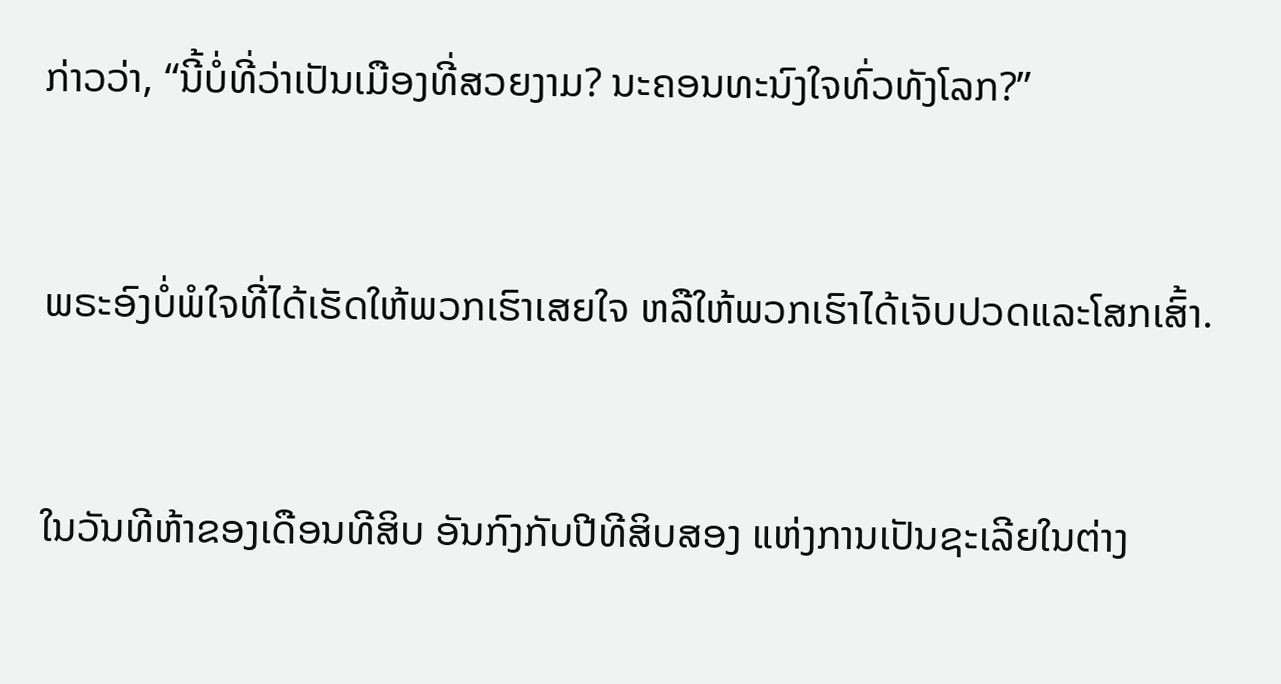ກ່າວວ່າ, “ນີ້ບໍ່ທີ່ວ່າເປັນເມືອງທີ່ສວຍງາມ? ນະຄອນທະນົງໃຈທົ່ວທັງໂລກ?”


ພຣະອົງບໍ່ພໍໃຈທີ່ໄດ້ເຮັດໃຫ້ພວກເຮົາເສຍໃຈ ຫລືໃຫ້ພວກເຮົາໄດ້ເຈັບປວດແລະໂສກເສົ້າ.


ໃນວັນທີຫ້າຂອງເດືອນທີສິບ ອັນກົງກັບປີທີສິບສອງ ແຫ່ງການເປັນຊະເລີຍໃນຕ່າງ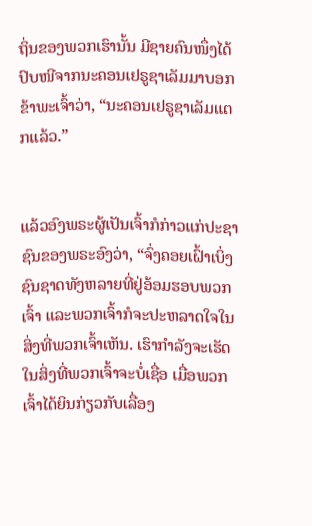ຖິ່ນຂອງພວກເຮົານັ້ນ ມີຊາຍຄົນໜຶ່ງໄດ້ປົບໜີຈາກນະຄອນເຢຣູຊາເລັມມາບອກຂ້າພະເຈົ້າວ່າ, “ນະຄອນເຢຣູຊາເລັມແຕກແລ້ວ.”


ແລ້ວອົງພຣະຜູ້ເປັນເຈົ້າກໍກ່າວແກ່ປະຊາຊົນຂອງພຣະອົງວ່າ, “ຈົ່ງຄອຍເຝົ້າເບິ່ງຊົນຊາດທັງຫລາຍທີ່ຢູ່ອ້ອມຮອບພວກເຈົ້າ ແລະພວກເຈົ້າກໍຈະປະຫລາດໃຈໃນສິ່ງທີ່ພວກເຈົ້າເຫັນ. ເຮົາກຳລັງຈະເຮັດໃນສິ່ງທີ່ພວກເຈົ້າຈະບໍ່ເຊື່ອ ເມື່ອພວກເຈົ້າໄດ້ຍິນກ່ຽວກັບເລື່ອງ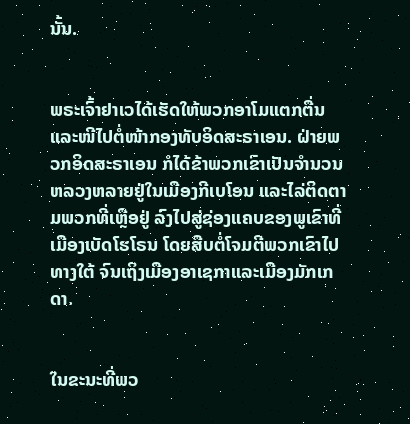ນັ້ນ.


ພຣະເຈົ້າຢາເວໄດ້ເຮັດໃຫ້ພວກອາໂມແຕກຕື່ນ ແລະໜີໄປຕໍ່ໜ້າກອງທັບອິດສະຣາເອນ. ຝ່າຍພວກອິດສະຣາເອນ ກໍໄດ້ຂ້າພວກເຂົາເປັນຈຳນວນຫລວງຫລາຍຢູ່ໃນເມືອງກີເບໂອນ ແລະໄລ່ຕິດຕາມພວກທີ່ເຫຼືອຢູ່ ລົງໄປສູ່ຊ່ອງແຄບຂອງພູເຂົາທີ່ເມືອງເບັດໂຮໂຣນ ໂດຍສືບຕໍ່ໂຈມຕີພວກເຂົາໄປທາງໃຕ້ ຈົນເຖິງເມືອງອາເຊກາແລະເມືອງມັກເກດາ.


ໃນຂະນະທີ່ພວ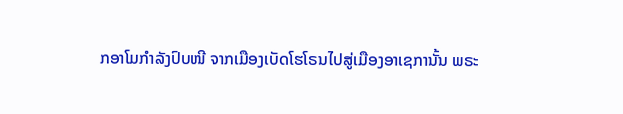ກອາໂມກຳລັງປົບໜີ ຈາກເມືອງເບັດໂຮໂຣນໄປສູ່ເມືອງອາເຊການັ້ນ ພຣະ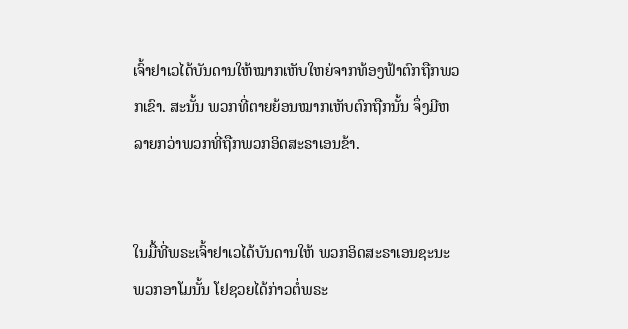ເຈົ້າຢາເວໄດ້ບັນດານໃຫ້ໝາກເຫັບໃຫຍ່ຈາກທ້ອງຟ້າຕົກຖືກພວກເຂົາ. ສະນັ້ນ ພວກທີ່ຕາຍຍ້ອນໝາກເຫັບຕົກຖືກນັ້ນ ຈຶ່ງມີຫລາຍກວ່າພວກທີ່ຖືກພວກອິດສະຣາເອນຂ້າ.


ໃນມື້ທີ່ພຣະເຈົ້າຢາເວໄດ້ບັນດານໃຫ້ ພວກອິດສະຣາເອນຊະນະພວກອາໂມນັ້ນ ໂຢຊວຍໄດ້ກ່າວຕໍ່ພຣະ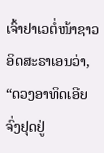ເຈົ້າຢາເວຕໍ່ໜ້າຊາວອິດສະຣາເອນວ່າ, “ດວງອາທິດເອີຍ ຈົ່ງຢຸດຢູ່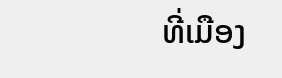ທີ່ເມືອງ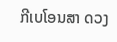ກີເບໂອນສາ ດວງ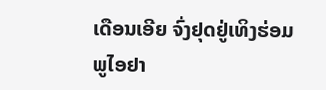ເດືອນເອີຍ ຈົ່ງຢຸດຢູ່ເທິງຮ່ອມພູໄອຢາ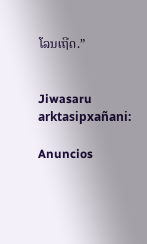ໂລນເຖີດ.”


Jiwasaru arktasipxañani:

Anuncios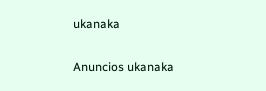ukanaka


Anuncios ukanaka